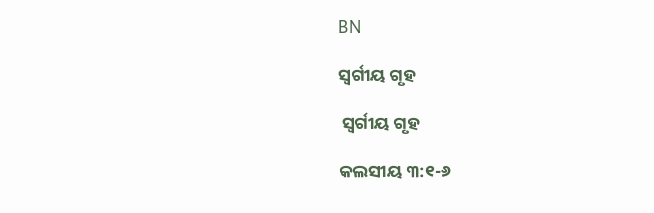BN

ସ୍ୱର୍ଗୀୟ ଗୃହ

 ସ୍ୱର୍ଗୀୟ ଗୃହ

କଲସୀୟ ୩:୧-୬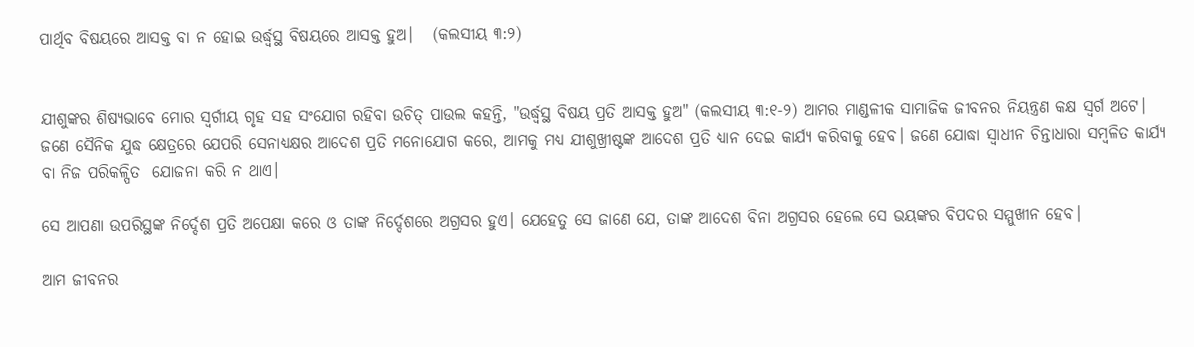ପାର୍ଥିବ ବିଷୟରେ ଆସକ୍ତ ବା ନ ହୋଇ ଉର୍ଦ୍ଧ୍ବସ୍ଥ ବିଷୟରେ ଆସକ୍ତ ହୁଅ।   (କଲସୀୟ ୩:୨)


ଯୀଶୁଙ୍କର ଶିଷ୍ୟଭାବେ ମୋର ସ୍ୱର୍ଗୀୟ ଗୃହ ସହ ସଂଯୋଗ ରହିବା ଉଚିତ୍ ପାଉଲ କହନ୍ତି, "ଉର୍ଦ୍ଧ୍ବସ୍ଥ ବିଷୟ ପ୍ରତି ଆସକ୍ତ ହୁଅ" (କଲସୀୟ ୩:୧-୨) ଆମର ମାଣ୍ଡଳୀକ ସାମାଜିକ ଜୀବନର ନିୟନ୍ତ୍ରଣ କକ୍ଷ ସ୍ୱର୍ଗ ଅଟେ। ଜଣେ ସୈନିକ ଯୁଦ୍ଧ କ୍ଷେତ୍ରରେ ଯେପରି ସେନାଧ୍ୟକ୍ଷର ଆଦେଶ ପ୍ରତି ମନୋଯୋଗ କରେ, ଆମକୁ ମଧ୍ୟ ଯୀଶୁଖ୍ରୀଷ୍ଟଙ୍କ ଆଦେଶ ପ୍ରତି ଧ୍ୟାନ ଦେଇ କାର୍ଯ୍ୟ କରିବାକୁ ହେବ। ଜଣେ ଯୋଦ୍ଧା ସ୍ଵାଧୀନ ଚିନ୍ତାଧାରା ସମ୍ବଳିତ କାର୍ଯ୍ୟ ବା ନିଜ ପରିକଳ୍ପିତ  ଯୋଜନା କରି ନ ଥାଏ।

ସେ ଆପଣା ଉପରିସ୍ଥଙ୍କ ନିର୍ଦ୍ଦେଶ ପ୍ରତି ଅପେକ୍ଷା କରେ ଓ ତାଙ୍କ ନିର୍ଦ୍ଦେଶରେ ଅଗ୍ରସର ହୁଏ। ଯେହେତୁ ସେ ଜାଣେ ଯେ, ତାଙ୍କ ଆଦେଶ ବିନା ଅଗ୍ରସର ହେଲେ ସେ ଭୟଙ୍କର ବିପଦର ସମ୍ମୁଖୀନ ହେବ।

ଆମ ଜୀବନର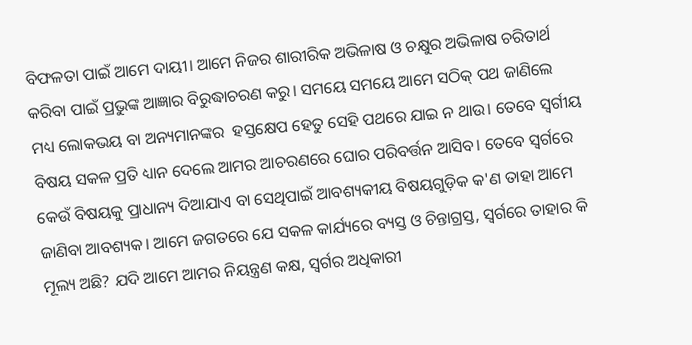ବିଫଳତା ପାଇଁ ଆମେ ଦାୟୀ। ଆମେ ନିଜର ଶାରୀରିକ ଅଭିଳାଷ ଓ ଚକ୍ଷୁର ଅଭିଳାଷ ଚରିତାର୍ଥ କରିବା ପାଇଁ ପ୍ରଭୁଙ୍କ ଆଜ୍ଞାର ବିରୁଦ୍ଧାଚରଣ କରୁ। ସମୟେ ସମୟେ ଆମେ ସଠିକ୍ ପଥ ଜାଣିଲେ ମଧ୍ୟ ଲୋକଭୟ ବା ଅନ୍ୟମାନଙ୍କର  ହସ୍ତକ୍ଷେପ ହେତୁ ସେହି ପଥରେ ଯାଇ ନ ଥାଉ। ତେବେ ସ୍ୱର୍ଗୀୟ ବିଷୟ ସକଳ ପ୍ରତି ଧ୍ୟାନ ଦେଲେ ଆମର ଆଚରଣରେ ଘୋର ପରିବର୍ତ୍ତନ ଆସିବ। ତେବେ ସ୍ୱର୍ଗରେ କେଉଁ ବିଷୟକୁ ପ୍ରାଧାନ୍ୟ ଦିଆଯାଏ ବା ସେଥିପାଇଁ ଆବଶ୍ୟକୀୟ ବିଷୟଗୁଡ଼ିକ କ'ଣ ତାହା ଆମେ ଜାଣିବା ଆବଶ୍ୟକ। ଆମେ ଜଗତରେ ଯେ ସକଳ କାର୍ଯ୍ୟରେ ବ୍ୟସ୍ତ ଓ ଚିନ୍ତାଗ୍ରସ୍ତ, ସ୍ବର୍ଗରେ ତାହାର କି ମୂଲ୍ୟ ଅଛି? ଯଦି ଆମେ ଆମର ନିୟନ୍ତ୍ରଣ କକ୍ଷ, ସ୍ୱର୍ଗର ଅଧିକାରୀ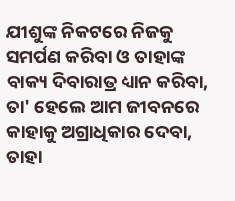ଯୀଶୁଙ୍କ ନିକଟରେ ନିଜକୁ ସମର୍ପଣ କରିବା ଓ ତାହାଙ୍କ ବାକ୍ୟ ଦିବାରାତ୍ର ଧ୍ୟାନ କରିବା, ତା' ହେଲେ ଆମ ଜୀବନରେ କାହାକୁ ଅଗ୍ରାଧିକାର ଦେବା, ତାହା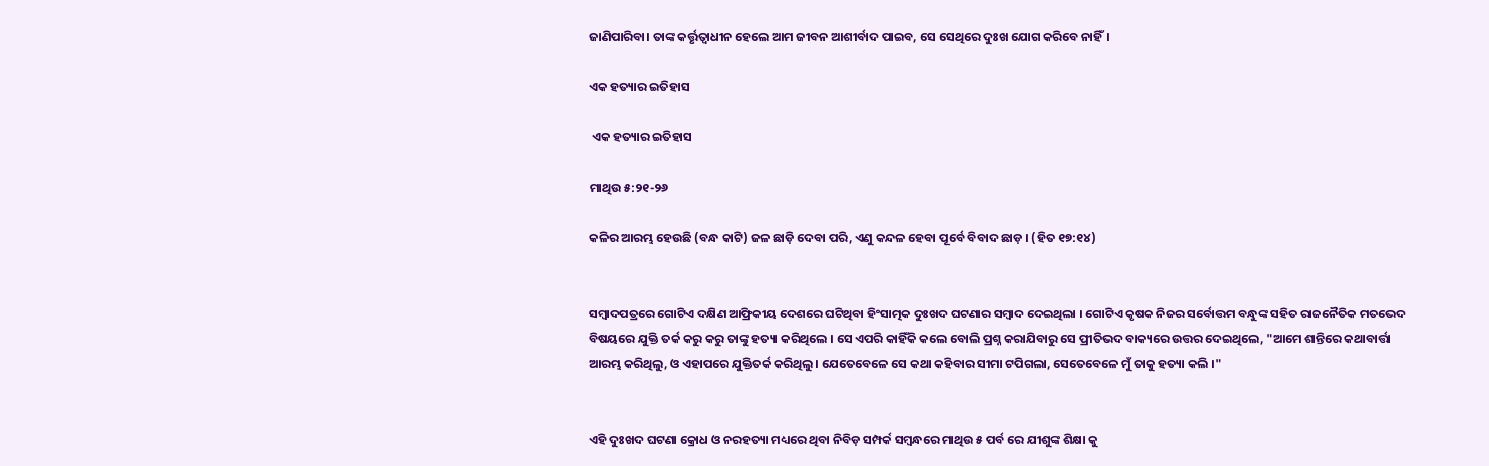ଜାଣିପାରିବା। ତାଙ୍କ କର୍ତ୍ତୃତ୍ୱାଧୀନ ହେଲେ ଆମ ଜୀବନ ଆଶୀର୍ବାଦ ପାଇବ, ସେ ସେଥିରେ ଦୁଃଖ ଯୋଗ କରିବେ ନାହିଁ।

ଏକ ହତ୍ୟାର ଇତିହାସ

 ଏକ ହତ୍ୟାର ଇତିହାସ

ମାଥିଉ ୫:୨୧-୨୬

କଳିର ଆରମ୍ଭ ହେଉଛି (ବନ୍ଧ କାଟି) ଜଳ ଛାଡ଼ି ଦେବା ପରି, ଏଣୁ କନ୍ଦଳ ହେବା ପୂର୍ବେ ବିବାଦ ଛାଡ଼ । (ହିତ ୧୭:୧୪)


ସମ୍ବାଦପତ୍ରରେ ଗୋଟିଏ ଦକ୍ଷିଣ ଆଫ୍ରିକୀୟ ଦେଶରେ ଘଟିଥିବା ହିଂସାତ୍ମକ ଦୁଃଖଦ ଘଟଣାର ସମ୍ବାଦ ଦେଇଥିଲା । ଗୋଟିଏ କୃଷକ ନିଜର ସର୍ବୋତ୍ତମ ବନ୍ଧୁଙ୍କ ସହିତ ରାଜନୈତିକ ମତଭେଦ ବିଷୟରେ ଯୁକ୍ତି ତର୍କ କରୁ କରୁ ତାଙ୍କୁ ହତ୍ୟା କରିଥିଲେ । ସେ ଏପରି କାହିଁକି କଲେ ବୋଲି ପ୍ରଶ୍ନ କରାଯିବାରୁ ସେ ପ୍ରୀତିଭଦ ବାକ୍ୟରେ ଉତ୍ତର ଦେଇଥିଲେ, "ଆମେ ଶାନ୍ତିରେ କଥାବାର୍ତ୍ତା ଆରମ୍ଭ କରିଥିଲୁ, ଓ ଏହାପରେ ଯୁକ୍ତିତର୍କ କରିଥିଲୁ। ଯେତେବେଳେ ସେ କଥା କହିବାର ସୀମା ଟପିଗଲା, ସେତେବେଳେ ମୁଁ ତାକୁ ହତ୍ୟା କଲି ।"


ଏହି ଦୁଃଖଦ ଘଟଣା କ୍ରୋଧ ଓ ନରହତ୍ୟା ମଧ୍ୟରେ ଥିବା ନିବିଡ଼ ସମ୍ପର୍କ ସମ୍ବନ୍ଧରେ ମାଥିଉ ୫ ପର୍ବ ରେ ଯୀଶୁଙ୍କ ଶିକ୍ଷା କୁ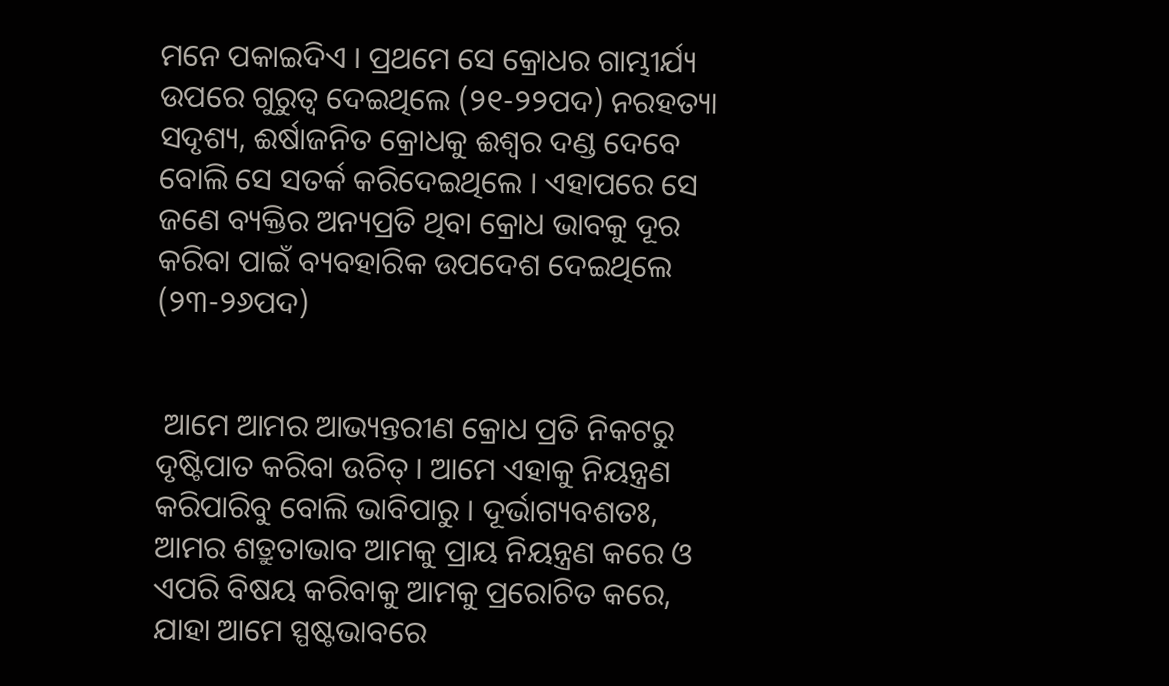ମନେ ପକାଇଦିଏ । ପ୍ରଥମେ ସେ କ୍ରୋଧର ଗାମ୍ଭୀର୍ଯ୍ୟ ଉପରେ ଗୁରୁତ୍ବ ଦେଇଥିଲେ (୨୧-୨୨ପଦ) ନରହତ୍ୟା ସଦୃଶ୍ୟ, ଈର୍ଷାଜନିତ କ୍ରୋଧକୁ ଈଶ୍ଵର ଦଣ୍ଡ ଦେବେ ବୋଲି ସେ ସତର୍କ କରିଦେଇଥିଲେ । ଏହାପରେ ସେ ଜଣେ ବ୍ୟକ୍ତିର ଅନ୍ୟପ୍ରତି ଥିବା କ୍ରୋଧ ଭାବକୁ ଦୂର କରିବା ପାଇଁ ବ୍ୟବହାରିକ ଉପଦେଶ ଦେଇଥିଲେ (୨୩-୨୬ପଦ)


 ଆମେ ଆମର ଆଭ୍ୟନ୍ତରୀଣ କ୍ରୋଧ ପ୍ରତି ନିକଟରୁ ଦୃଷ୍ଟିପାତ କରିବା ଉଚିତ୍ । ଆମେ ଏହାକୁ ନିୟନ୍ତ୍ରଣ କରିପାରିବୁ ବୋଲି ଭାବିପାରୁ । ଦୂର୍ଭାଗ୍ୟବଶତଃ, ଆମର ଶତ୍ରୁତାଭାବ ଆମକୁ ପ୍ରାୟ ନିୟନ୍ତ୍ରଣ କରେ ଓ ଏପରି ବିଷୟ କରିବାକୁ ଆମକୁ ପ୍ରରୋଚିତ କରେ, ଯାହା ଆମେ ସ୍ପଷ୍ଟଭାବରେ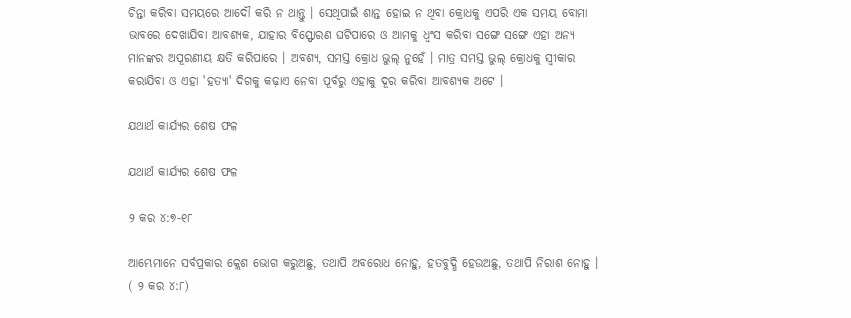ଚିନ୍ତା କରିବା ସମୟରେ ଆଦୌ କରି ନ ଥାନ୍ତୁ । ସେଥିପାଇଁ ଶାନ୍ତ ହୋଇ ନ ଥିବା କ୍ରୋଧକୁ ଏପରି ଏକ ସମୟ ବୋମା ଭାବରେ ଦେଖାଯିବା ଆବଶ୍ୟକ, ଯାହାର ବିସ୍ଫୋରଣ ଘଟିପାରେ ଓ ଆମକୁ ଧ୍ଵଂସ କରିବା ସଙ୍ଗେ ସଙ୍ଗେ ଏହା ଅନ୍ୟ ମାନଙ୍କର ଅପୂରଣୀୟ କ୍ଷତି କରିପାରେ । ଅବଶ୍ୟ, ସମସ୍ତ କ୍ରୋଧ ଭୁଲ୍ ନୁହେଁ । ମାତ୍ର ସମସ୍ତ ଭୁଲ୍ କ୍ରୋଧକୁ ସ୍ଵୀକାର କରାଯିବା ଓ ଏହା 'ହତ୍ୟା' ଦିଗକୁ କଢ଼ାଏ ନେବା ପୂର୍ବରୁ ଏହାକୁ ଦୂର କରିବା ଆବଶ୍ୟକ ଅଟେ ।

ଯଥାର୍ଥ କାର୍ଯ୍ୟର ଶେଷ ଫଳ

ଯଥାର୍ଥ କାର୍ଯ୍ୟର ଶେଷ ଫଳ

୨ କର ୪:୭-୧୮

ଆମ୍ଭେମାନେ ସର୍ବପ୍ରକାର କ୍ଲେଶ ଭୋଗ କରୁଅଛୁ, ତଥାପି ଅବରୋଧ ନୋହୁ, ହତବୁଦ୍ଧି ହେଉଅଛୁ, ତଥାପି ନିରାଶ ନୋହୁ । ( ୨ କର ୪:୮)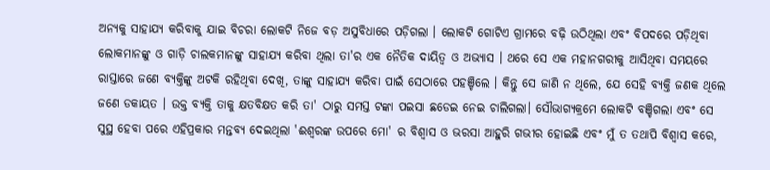ଅନ୍ୟକୁ ସାହାଯ୍ୟ କରିବାକୁ ଯାଇ ବିଚରା ଲୋକଟି ନିଜେ ବଡ଼ ଅସୁବିଧାରେ ପଡ଼ିଗଲା । ଲୋକଟି ଗୋଟିଏ ଗ୍ରାମରେ ବଢ଼ି ଉଠିଥିଲା ଏବଂ ବିପଦରେ ପଡ଼ିଥିବା ଲୋକମାନଙ୍କୁ ଓ ଗାଡ଼ି ଚାଲକମାନଙ୍କୁ ସାହାଯ୍ୟ କରିବା ଥିଲା ତା'ର ଏକ ନୈତିକ ଦାୟିତ୍ୱ ଓ ଅଭ୍ୟାସ । ଥରେ ସେ ଏକ ମହାନଗରୀକୁ ଆସିଥିବା ସମୟରେ ରାସ୍ତାରେ ଜଣେ ବ୍ୟକ୍ତିଙ୍କୁ ଅଟକି ରହିଥିବା ଦେଖି, ତାଙ୍କୁ ସାହାଯ୍ୟ କରିବା ପାଇଁ ସେଠାରେ ପହଞ୍ଚିଲେ । କିନ୍ତୁ ସେ ଜାଣି ନ ଥିଲେ, ଯେ ସେହି ବ୍ୟକ୍ତି ଜଣକ ଥିଲେ ଜଣେ ଡକାୟତ । ଉକ୍ତ ବ୍ୟକ୍ତି ତାକୁ କ୍ଷତବିକ୍ଷତ କରି ତା' ଠାରୁ ସମସ୍ତ ଟଙ୍କା ପଇସା ଛଡେଇ ନେଇ ଚାଲିଗଲା। ସୌଭାଗ୍ୟକ୍ରମେ ଲୋକଟି ବଞ୍ଚିଗଲା ଏବଂ ସେ ସୁସ୍ଥ ହେବା ପରେ ଏହିପ୍ରକାର ମନ୍ତବ୍ୟ ଦେଇଥିଲା 'ଈଶ୍ୱରଙ୍କ ଉପରେ ମୋ' ର ବିଶ୍ଵାସ ଓ ଭରସା ଆହୁରି ଗଭୀର ହୋଇଛି ଏବଂ ମୁଁ ତ ତଥାପି ବିଶ୍ଵାସ କରେ,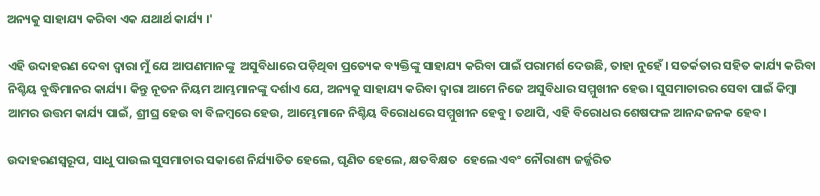ଅନ୍ୟକୁ ସାହାଯ୍ୟ କରିବା ଏକ ଯଥାର୍ଥ କାର୍ଯ୍ୟ ।'

ଏହି ଉଦାହରଣ ଦେବା ଦ୍ବାରା ମୁଁ ଯେ ଆପଣମାନଙ୍କୁ  ଅସୁବିଧାରେ ପଡ଼ିଥିବା ପ୍ରତ୍ୟେକ ବ୍ୟକ୍ତିଙ୍କୁ ସାହାଯ୍ୟ କରିବା ପାଇଁ ପରାମର୍ଶ ଦେଉଛି, ତାହା ନୁହେଁ । ସତର୍କତାର ସହିତ କାର୍ଯ୍ୟ କରିବା ନିଶ୍ଚିୟ ବୁଦ୍ଧିମାନର କାର୍ଯ୍ୟ। କିନ୍ତୁ ନୂତନ ନିୟମ ଆମ୍ଭମାନଙ୍କୁ ଦର୍ଶାଏ ଯେ, ଅନ୍ୟକୁ ସାହାଯ୍ୟ କରିବା ଦ୍ବାରା ଆମେ ନିଜେ ଅସୁବିଧାର ସମ୍ମୁଖୀନ ହେଉ। ସୁସମାଚାରର ସେବା ପାଇଁ କିମ୍ବା ଆମର ଉତ୍ତମ କାର୍ଯ୍ୟ ପାଇଁ, ଶ୍ରୀଘ୍ର ହେଉ ବା ବିଳମ୍ବରେ ହେଉ, ଆମ୍ଭେମାନେ ନିଶ୍ଚିୟ ବିରୋଧରେ ସମ୍ମୁଖୀନ ହେବୁ। ତଥାପି, ଏହି ବିରୋଧର ଶେଷଫଳ ଆନନ୍ଦଜନକ ହେବ ।

ଉଦାହରଣସ୍ୱରୂପ, ସାଧୁ ପାଉଲ ସୁସମାଚାର ସକାଶେ ନିର୍ଯ୍ୟାତିତ ହେଲେ, ଘୃଣିତ ହେଲେ, କ୍ଷତବିକ୍ଷତ  ହେଲେ ଏବଂ ନୌରାଶ୍ୟ ଜର୍ଜ୍ଜରିତ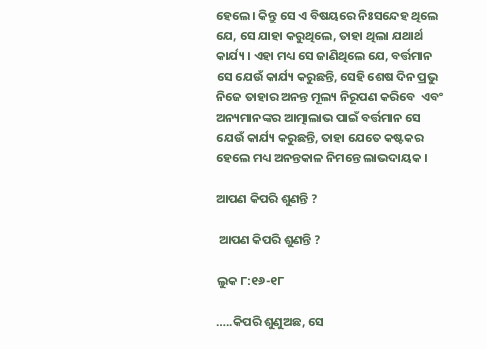ହେଲେ। କିନ୍ତୁ ସେ ଏ ବିଷୟରେ ନିଃସନ୍ଦେହ ଥିଲେ ଯେ, ସେ ଯାହା କରୁଥିଲେ, ତାହା ଥିଲା ଯଥାର୍ଥ କାର୍ଯ୍ୟ । ଏହା ମଧ୍ୟ ସେ ଜାଣିଥିଲେ ଯେ, ବର୍ତ୍ତମାନ ସେ ଯେଉଁ କାର୍ଯ୍ୟ କରୁଛନ୍ତି, ସେହି ଶେଷ ଦିନ ପ୍ରଭୁ ନିଜେ ତାହାର ଅନନ୍ତ ମୂଲ୍ୟ ନିରୂପଣ କରିବେ  ଏବଂ ଅନ୍ୟମାନଙ୍କର ଆତ୍ମାଲାଭ ପାଇଁ ବର୍ତ୍ତମାନ ସେ ଯେଉଁ କାର୍ଯ୍ୟ କରୁଛନ୍ତି, ତାହା ଯେତେ କଷ୍ଟକର ହେଲେ ମଧ୍ୟ ଅନନ୍ତକାଳ ନିମନ୍ତେ ଲାଭଦାୟକ ।

ଆପଣ କିପରି ଶୁଣନ୍ତି ?

 ଆପଣ କିପରି ଶୁଣନ୍ତି ?

ଲୁକ ୮:୧୬-୧୮

…..କିପରି ଶୁଣୁଅଛ, ସେ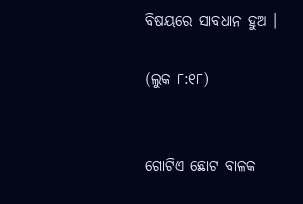ବିଷୟରେ ସାବଧାନ ହୁଅ ।

(ଲୁକ ୮:୧୮)


ଗୋଟିଏ ଛୋଟ ବାଳକ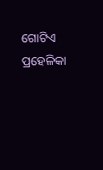ଗୋଟିଏ ପ୍ରହେଳିକା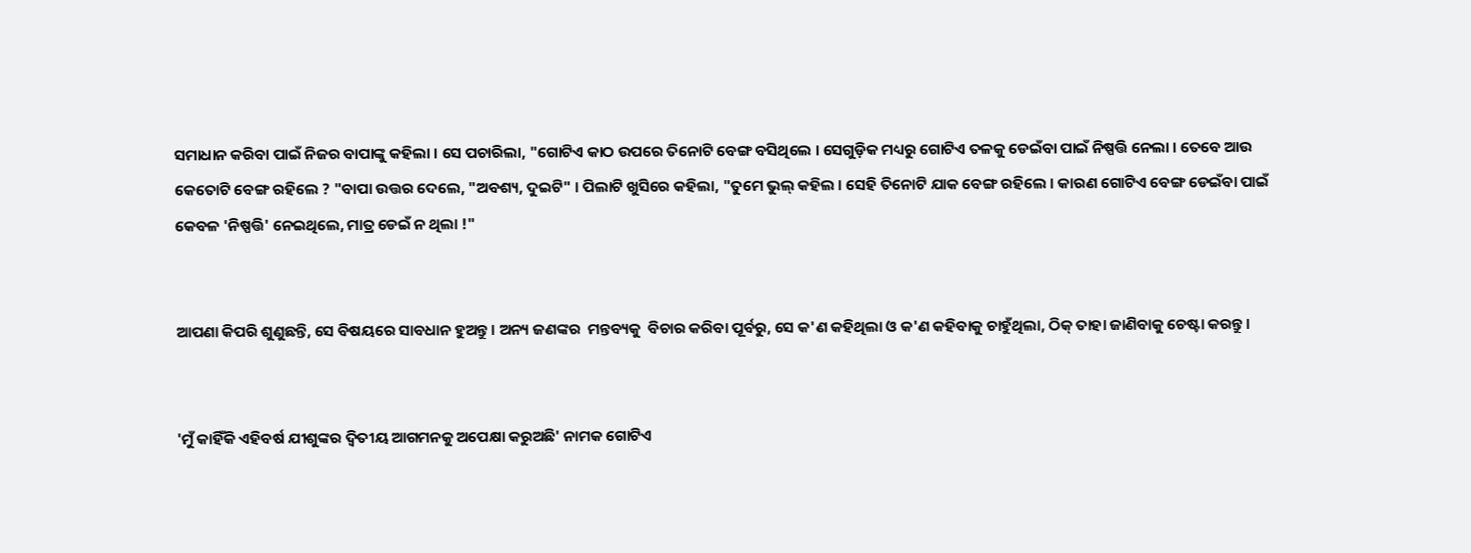ସମାଧାନ କରିବା ପାଇଁ ନିଜର ବାପାଙ୍କୁ କହିଲା । ସେ ପଚାରିଲା, "ଗୋଟିଏ କାଠ ଉପରେ ତିନୋଟି ବେଙ୍ଗ ବସିଥିଲେ । ସେଗୁଡ଼ିକ ମଧ୍ୟରୁ ଗୋଟିଏ ତଳକୁ ଡେଇଁବା ପାଇଁ ନିଷ୍ପତ୍ତି ନେଲା । ତେବେ ଆଉ କେତୋଟି ବେଙ୍ଗ ରହିଲେ ? "ବାପା ଉତ୍ତର ଦେଲେ, "ଅବଶ୍ୟ, ଦୁଇଟି" । ପିଲାଟି ଖୁସିରେ କହିଲା, "ତୁମେ ଭୁଲ୍ କହିଲ । ସେହି ତିନୋଟି ଯାକ ବେଙ୍ଗ ରହିଲେ । କାରଣ ଗୋଟିଏ ବେଙ୍ଗ ଡେଇଁବା ପାଇଁ କେବଳ 'ନିଷ୍ପତ୍ତି' ନେଇଥିଲେ, ମାତ୍ର ଡେଇଁ ନ ଥିଲା !"


ଆପଣା କିପରି ଶୁଣୁଛନ୍ତି, ସେ ବିଷୟରେ ସାବଧାନ ହୁଅନ୍ତୁ । ଅନ୍ୟ ଜଣଙ୍କର  ମନ୍ତବ୍ୟକୁ  ବିଚାର କରିବା ପୂର୍ବରୁ, ସେ କ'ଣ କହିଥିଲା ଓ କ'ଣ କହିବାକୁ ଚାହୁଁଥିଲା, ଠିକ୍ ତାହା ଜାଣିବାକୁ ଚେଷ୍ଟା କରନ୍ତୁ ।


'ମୁଁ କାହିଁକି ଏହିବର୍ଷ ଯୀଶୁଙ୍କର ଦ୍ଵିତୀୟ ଆଗମନକୁ ଅପେକ୍ଷା କରୁଅଛି' ନାମକ ଗୋଟିଏ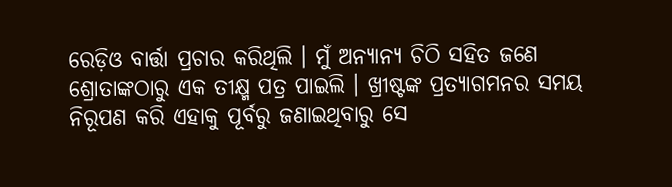ରେଡ଼ିଓ ବାର୍ତ୍ତା ପ୍ରଚାର କରିଥିଲି । ମୁଁ ଅନ୍ୟାନ୍ୟ ଚିଠି ସହିତ ଜଣେ ଶ୍ରୋତାଙ୍କଠାରୁ ଏକ ତୀକ୍ଷ୍ମ ପତ୍ର ପାଇଲି । ଖ୍ରୀଷ୍ଟଙ୍କ ପ୍ରତ୍ୟାଗମନର ସମୟ ନିରୂପଣ କରି ଏହାକୁ ପୂର୍ବରୁ ଜଣାଇଥିବାରୁ ସେ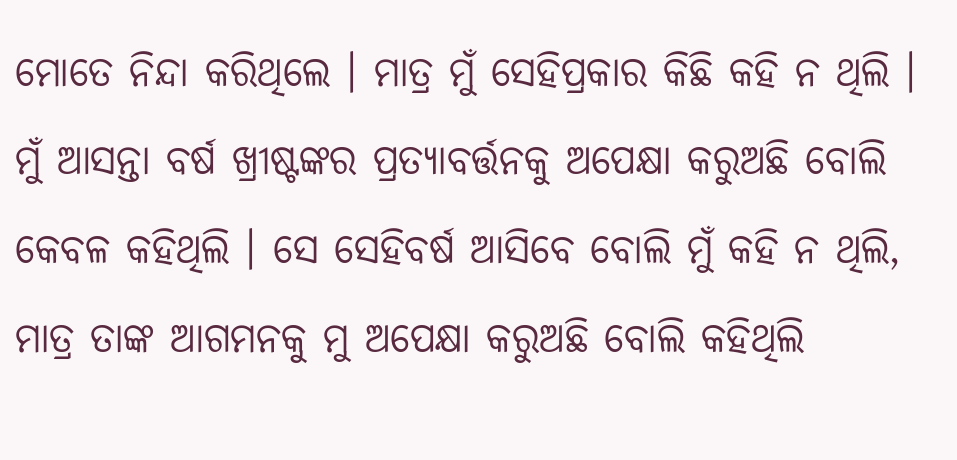ମୋତେ ନିନ୍ଦା କରିଥିଲେ । ମାତ୍ର ମୁଁ ସେହିପ୍ରକାର କିଛି କହି ନ ଥିଲି । ମୁଁ ଆସନ୍ତା ବର୍ଷ ଖ୍ରୀଷ୍ଟଙ୍କର ପ୍ରତ୍ୟାବର୍ତ୍ତନକୁ ଅପେକ୍ଷା କରୁଅଛି ବୋଲି କେବଳ କହିଥିଲି । ସେ ସେହିବର୍ଷ ଆସିବେ ବୋଲି ମୁଁ କହି ନ ଥିଲି, ମାତ୍ର ତାଙ୍କ ଆଗମନକୁ ମୁ ଅପେକ୍ଷା କରୁଅଛି ବୋଲି କହିଥିଲି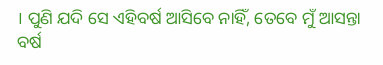। ପୁଣି ଯଦି ସେ ଏହିବର୍ଷ ଆସିବେ ନାହିଁ, ତେବେ ମୁଁ ଆସନ୍ତା ବର୍ଷ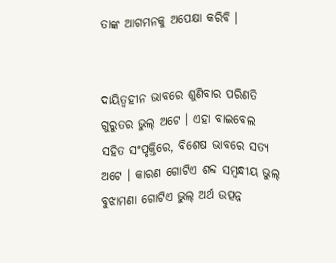ତାଙ୍କ ଆଗମନକୁ ଅପେକ୍ଷା କରିବି ।


ଦାୟିତ୍ୱହୀନ ଭାବରେ ଶୁଣିବାର ପରିଣତି ଗୁରୁତର ଭୁଲ୍ ଅଟେ । ଏହା ବାଇବେଲ ସହିତ ସଂପୃକ୍ତିରେ, ବିଶେଷ ଭାବରେ ସତ୍ୟ ଅଟେ । କାରଣ ଗୋଟିଏ ଶବ୍ଦ ସମ୍ବନ୍ଧୀୟ ଭୁଲ୍ ବୁଝାମଣା ଗୋଟିଏ ଭୁଲ୍ ଅର୍ଥ ଉତ୍ପନ୍ନ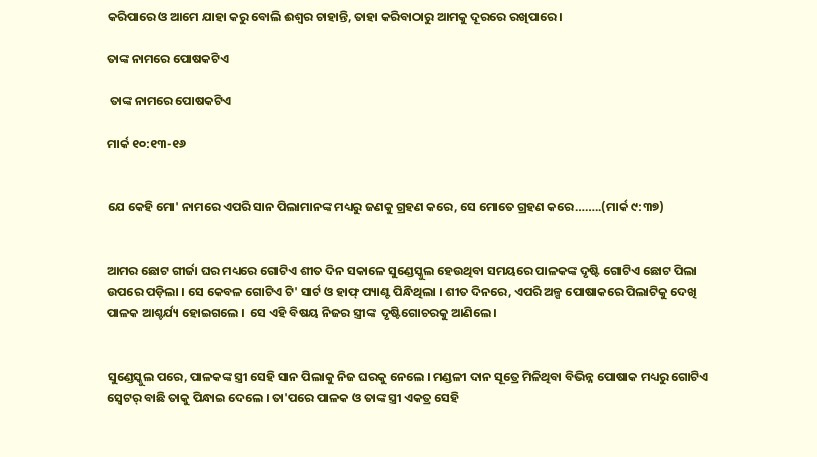କରିପାରେ ଓ ଆମେ ଯାହା କରୁ ବୋଲି ଈଶ୍ଵର ଚାହାନ୍ତି, ତାହା କରିବାଠାରୁ ଆମକୁ ଦୂରରେ ରଖିପାରେ ।

ତାଙ୍କ ନାମରେ ପୋଷକଟିଏ

 ତାଙ୍କ ନାମରେ ପୋଷକଟିଏ

ମାର୍କ ୧୦:୧୩-୧୬


ଯେ କେହି ମୋ' ନାମରେ ଏପରି ସାନ ପିଲାମାନଙ୍କ ମଧ୍ୟରୁ ଜଣକୁ ଗ୍ରହଣ କରେ, ସେ ମୋତେ ଗ୍ରହଣ କରେ……..(ମାର୍କ ୯:୩୭)


ଆମର ଛୋଟ ଗୀର୍ଜା ଘର ମଧ୍ୟରେ ଗୋଟିଏ ଶୀତ ଦିନ ସକାଳେ ସୁଣ୍ଡେସ୍କୁଲ ହେଉଥିବା ସମୟରେ ପାଳକଙ୍କ ଦୃଷ୍ଟି ଗୋଟିଏ ଛୋଟ ପିଲା ଉପରେ ପଡ଼ିଲା । ସେ କେବଳ ଗୋଟିଏ ଟି' ସାର୍ଟ ଓ ହାଫ୍ ପ୍ୟାଣ୍ଟ ପିନ୍ଧିଥିଲା । ଶୀତ ଦିନରେ, ଏପରି ଅଳ୍ପ ପୋଷାକରେ ପିଲାଟିକୁ ଦେଖି ପାଳକ ଆଶ୍ଚର୍ଯ୍ୟ ହୋଇଗଲେ ।  ସେ ଏହି ବିଷୟ ନିଜର ସ୍ତ୍ରୀଙ୍କ  ଦୃଷ୍ଟିଗୋଚରକୁ ଆଣିଲେ ।


ସୁଣ୍ଡେସ୍କୁଲ ପରେ, ପାଳକଙ୍କ ସ୍ତ୍ରୀ ସେହି ସାନ ପିଲାକୁ ନିଜ ଘରକୁ ନେଲେ । ମଣ୍ଡଳୀ ଦାନ ସୂତ୍ରେ ମିଳିଥିବା ବିଭିନ୍ନ ପୋଷାକ ମଧ୍ୟରୁ ଗୋଟିଏ ସ୍ୱେଟର୍ ବାଛି ତାକୁ ପିନ୍ଧାଇ ଦେଲେ । ତା'ପରେ ପାଳକ ଓ ତାଙ୍କ ସ୍ତ୍ରୀ ଏକତ୍ର ସେହି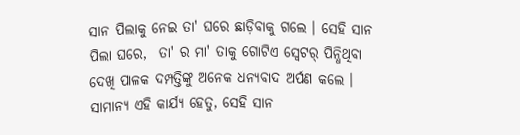ସାନ ପିଲାକୁ ନେଇ ତା' ଘରେ ଛାଡ଼ିବାକୁ ଗଲେ । ସେହି ସାନ ପିଲା ଘରେ,  ତା' ର ମା' ତାକୁ ଗୋଟିଏ ସ୍ୱେଟର୍ ପିନ୍ଧିଥିବା ଦେଖି ପାଳକ ଦମ୍ପତ୍ତିଙ୍କୁ ଅନେକ ଧନ୍ୟବାଦ ଅର୍ପଣ କଲେ । ସାମାନ୍ୟ ଏହି କାର୍ଯ୍ୟ ହେତୁ, ସେହି ସାନ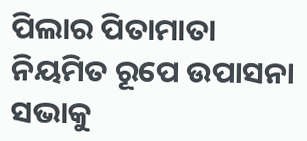ପିଲାର ପିତାମାତା ନିୟମିତ ରୂପେ ଉପାସନା ସଭାକୁ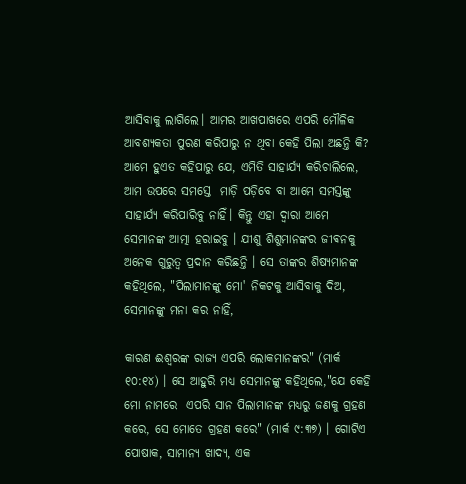ଆସିବାକୁ ଲାଗିଲେ। ଆମର ଆଖପାଖରେ ଏପରି ମୌଳିକ ଆବଶ୍ୟକତା ପୁରଣ କରିପାରୁ ନ ଥିବା କେହି ପିଲା ଅଛନ୍ତି କି? ଆମେ ହୁଏତ କହିପାରୁ ଯେ, ଏମିତି ସାହାର୍ଯ୍ୟ କରିଚାଲିଲେ, ଆମ ଉପରେ ସମସ୍ତେ  ମାଡ଼ି ପଡ଼ିବେ ବା ଆମେ ସମସ୍ତଙ୍କୁ ସାହାର୍ଯ୍ୟ କରିପାରିବୁ ନାହିଁ। କିନ୍ତୁ ଏହା ଦ୍ୱାରା ଆମେ ସେମାନଙ୍କ ଆତ୍ମା ହରାଇବୁ । ଯୀଶୁ ଶିଶୁମାନଙ୍କର ଜୀଵନକୁ ଅନେକ ଗୁରୁତ୍ଵ ପ୍ରଦାନ କରିଛନ୍ତି । ସେ ତାଙ୍କର ଶିଷ୍ୟମାନଙ୍କ କହିଥିଲେ, "ପିଲାମାନଙ୍କୁ ମୋ' ନିକଟକୁ ଆସିବାକୁ ଦିଅ, ସେମାନଙ୍କୁ ମନା କର ନାହିଁ,

କାରଣ ଈଶ୍ୱରଙ୍କ ରାଜ୍ୟ ଏପରି ଲୋକମାନଙ୍କର" (ମାର୍କ ୧୦:୧୪) । ସେ ଆହୁରି ମଧ୍ୟ ସେମାନଙ୍କୁ କହିଥିଲେ,"ଯେ କେହି ମୋ ନାମରେ  ଏପରି ସାନ ପିଲାମାନଙ୍କ ମଧ୍ୟରୁ ଜଣକୁ ଗ୍ରହଣ କରେ, ସେ ମୋତେ ଗ୍ରହଣ କରେ" (ମାର୍କ ୯:୩୭) । ଗୋଟିଏ ପୋଷାକ, ସାମାନ୍ୟ ଖାଦ୍ୟ, ଏକ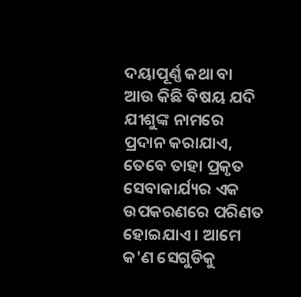ଦୟାପୂର୍ଣ୍ଣ କଥା ବା ଆଉ କିଛି ବିଷୟ ଯଦି ଯୀଶୁଙ୍କ ନାମରେ ପ୍ରଦାନ କରାଯାଏ, ତେବେ ତାହା ପ୍ରକୃତ ସେବାକାର୍ଯ୍ୟର ଏକ ଉପକରଣରେ ପରିଣତ ହୋଇଯାଏ । ଆମେ କ'ଣ ସେଗୁଡିକୁ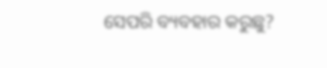ସେପରି ବ୍ୟବହାର କରୁଛୁ?